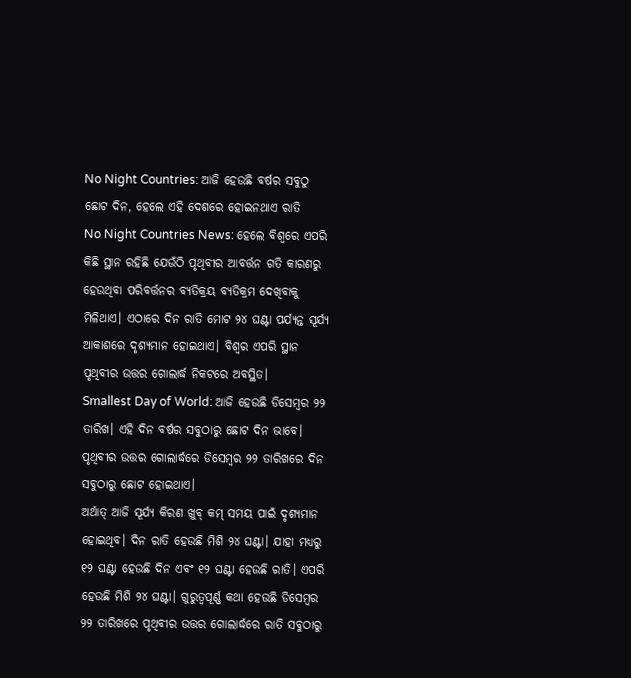No Night Countries: ଆଜି ହେଉଛି ବର୍ଷର ସବୁଠୁ ଛୋଟ ଦିନ, ହେଲେ ଏହି ଦେଶରେ ହୋଇନଥାଏ ରାତି
No Night Countries News: ହେଲେ ବିଶ୍ୱରେ ଏପରି କିଛି ସ୍ଥାନ ରହିଛି ଯେଉଁଠି ପୃଥିବୀର ଆବର୍ତ୍ତନ ଗତି କାରଣରୁ ହେଉଥିବା ପରିବର୍ତ୍ତନର ବ୍ୟତିକ୍ରୟ ବ୍ୟତିକ୍ରମ ଦେଖିବାକୁ ମିଳିଥାଏ। ଏଠାରେ ଦିନ ରାତି ମୋଟ ୨୪ ଘଣ୍ଟା ପର୍ଯ୍ୟନ୍ତ ସୂର୍ଯ୍ୟ ଆକାଶରେ ଦୃଶ୍ୟମାନ ହୋଇଥାଏ। ବିଶ୍ୱର ଏପରି ସ୍ଥାନ ପୃଥିବୀର ଉତ୍ତର ଗୋଲାର୍ଦ୍ଧ ନିକଟରେ ଅବସ୍ଥିତ।
Smallest Day of World: ଆଜି ହେଉଛି ଡିସେମ୍ବର ୨୨ ତାରିଖ। ଏହି ଦିନ ବର୍ଷର ସବୁଠାରୁ ଛୋଟ ଦିନ ଭାବେ। ପୃଥିବୀର ଉତ୍ତର ଗୋଲାର୍ଦ୍ଧରେ ଡିସେମ୍ବର ୨୨ ତାରିଖରେ ଦିନ ସବୁଠାରୁ ଛୋଟ ହୋଇଥାଏ।
ଅର୍ଥାତ୍ ଆଜି ସୂର୍ଯ୍ୟ କିରଣ ଖୁବ୍ କମ୍ ସମୟ ପାଇଁ ଦୃଶ୍ୟମାନ ହୋଇଥିବ। ଦିନ ରାତି ହେଉଛି ମିଶି ୨୪ ଘଣ୍ଟା। ଯାହା ମଧ୍ୟରୁ ୧୨ ଘଣ୍ଟା ହେଉଛି ଦିନ ଏବଂ ୧୨ ଘଣ୍ଟା ହେଉଛି ରାତି। ଏପରି ହେଉଛି ମିଶି ୨୪ ଘଣ୍ଟା। ଗୁରୁତ୍ୱପୂର୍ଣ୍ଣ କଥା ହେଉଛି ଡିସେମ୍ବର ୨୨ ତାରିଖରେ ପୃଥିବୀର ଉତ୍ତର ଗୋଲାର୍ଦ୍ଧରେ ରାତି ସବୁଠାରୁ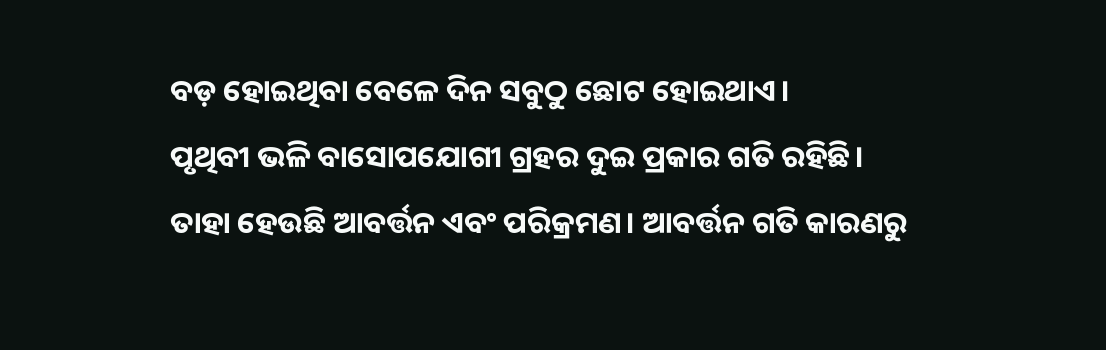ବଡ଼ ହୋଇଥିବା ବେଳେ ଦିନ ସବୁଠୁ ଛୋଟ ହୋଇଥାଏ।
ପୃଥିବୀ ଭଳି ବାସୋପଯୋଗୀ ଗ୍ରହର ଦୁଇ ପ୍ରକାର ଗତି ରହିଛି। ତାହା ହେଉଛି ଆବର୍ତ୍ତନ ଏବଂ ପରିକ୍ରମଣ। ଆବର୍ତ୍ତନ ଗତି କାରଣରୁ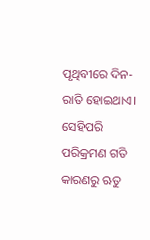ପୃଥିବୀରେ ଦିନ-ରାତି ହୋଇଥାଏ। ସେହିପରି ପରିକ୍ରମଣ ଗତି କାରଣରୁ ଋତୁ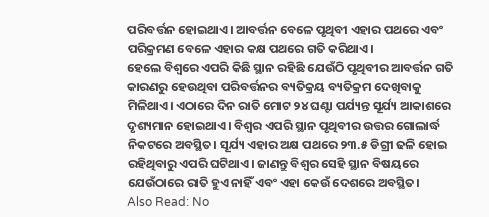ପରିବର୍ତ୍ତନ ହୋଇଥାଏ। ଆବର୍ତ୍ତନ ବେଳେ ପୃଥିବୀ ଏହାର ପଥରେ ଏବଂ ପରିକ୍ରମଣ ବେଳେ ଏହାର କକ୍ଷ ପଥରେ ଗତି କରିଥାଏ।
ହେଲେ ବିଶ୍ୱରେ ଏପରି କିଛି ସ୍ଥାନ ରହିଛି ଯେଉଁଠି ପୃଥିବୀର ଆବର୍ତ୍ତନ ଗତି କାରଣରୁ ହେଉଥିବା ପରିବର୍ତ୍ତନର ବ୍ୟତିକ୍ରୟ ବ୍ୟତିକ୍ରମ ଦେଖିବାକୁ ମିଳିଥାଏ। ଏଠାରେ ଦିନ ରାତି ମୋଟ ୨୪ ଘଣ୍ଟା ପର୍ଯ୍ୟନ୍ତ ସୂର୍ଯ୍ୟ ଆକାଶରେ ଦୃଶ୍ୟମାନ ହୋଇଥାଏ। ବିଶ୍ୱର ଏପରି ସ୍ଥାନ ପୃଥିବୀର ଉତ୍ତର ଗୋଲାର୍ଦ୍ଧ ନିକଟରେ ଅବସ୍ଥିତ। ସୂର୍ଯ୍ୟ ଏହାର ଅକ୍ଷ ପଥରେ ୨୩.୫ ଡିଗ୍ରୀ ଢଳି ହୋଇ ରହିଥିବାରୁ ଏପରି ଘଟିଥାଏ। ଜାଣନ୍ତୁ ବିଶ୍ୱର ସେହି ସ୍ଥାନ ବିଷୟରେ ଯେଉଁଠାରେ ରାତି ହୁଏ ନାହିଁ ଏବଂ ଏହା କେଉଁ ଦେଶରେ ଅବସ୍ଥିତ।
Also Read: No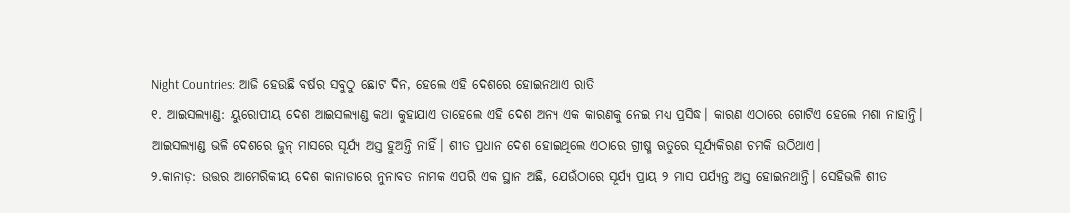Night Countries: ଆଜି ହେଉଛି ବର୍ଷର ସବୁଠୁ ଛୋଟ ଦିନ, ହେଲେ ଏହି ଦେଶରେ ହୋଇନଥାଏ ରାତି
୧. ଆଇସଲ୍ୟାଣ୍ଡ: ୟୁରୋପୀୟ ଦେଶ ଆଇସଲ୍ୟାଣ୍ଡ କଥା କୁହାଯାଏ ତାହେଲେ ଏହି ଦେଶ ଅନ୍ୟ ଏକ କାରଣକୁ ନେଇ ମଧ୍ୟ ପ୍ରସିଦ୍ଧ। କାରଣ ଏଠାରେ ଗୋଟିଏ ହେଲେ ମଶା ନାହାନ୍ତି। ଆଇସଲ୍ୟାଣ୍ଡ ଭଳି ଦେଶରେ ଜୁନ୍ ମାସରେ ସୂର୍ଯ୍ୟ ଅସ୍ତ ହୁଅନ୍ତି ନାହିଁ। ଶୀତ ପ୍ରଧାନ ଦେଶ ହୋଇଥିଲେ ଏଠାରେ ଗ୍ରୀଷ୍ମ ଋତୁରେ ସୂର୍ଯ୍ୟକିରଣ ଚମକି ଉଠିଥାଏ।
୨.କାନାଡ଼: ଉତ୍ତର ଆମେରିକୀୟ ଦେଶ କାନାଡାରେ ନୁନାବତ ନାମକ ଏପରି ଏକ ସ୍ଥାନ ଅଛି, ଯେଉଁଠାରେ ସୂର୍ଯ୍ୟ ପ୍ରାୟ ୨ ମାସ ପର୍ଯ୍ୟନ୍ତ ଅସ୍ତ ହୋଇନଥାନ୍ତି। ସେହିଭଳି ଶୀତ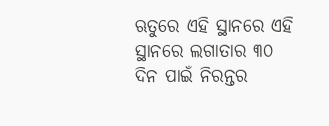ଋତୁରେ ଏହି ସ୍ଥାନରେ ଏହି ସ୍ଥାନରେ ଲଗାତାର ୩୦ ଦିନ ପାଇଁ ନିରନ୍ତର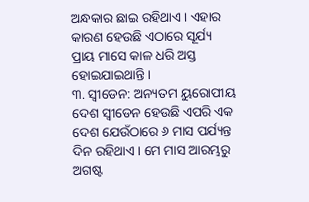ଅନ୍ଧକାର ଛାଇ ରହିଥାଏ। ଏହାର କାରଣ ହେଉଛି ଏଠାରେ ସୂର୍ଯ୍ୟ ପ୍ରାୟ ମାସେ କାଳ ଧରି ଅସ୍ତ ହୋଇଯାଇଥାନ୍ତି।
୩. ସ୍ୱୀଡେନ: ଅନ୍ୟତମ ୟୁରୋପୀୟ ଦେଶ ସ୍ୱୀଡେନ ହେଉଛି ଏପରି ଏକ ଦେଶ ଯେଉଁଠାରେ ୬ ମାସ ପର୍ଯ୍ୟନ୍ତ ଦିନ ରହିଥାଏ। ମେ ମାସ ଆରମ୍ଭରୁ ଅଗଷ୍ଟ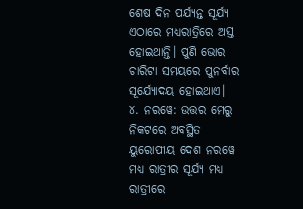ଶେଷ ଦିନ ପର୍ଯ୍ୟନ୍ତ ସୂର୍ଯ୍ୟ ଏଠାରେ ମଧ୍ୟରାତ୍ରିରେ ଅସ୍ତ ହୋଇଥାନ୍ତି। ପୁଣି ଭୋର ଚାରିଟା ସମୟରେ ପୁନର୍ବାର ସୂର୍ଯ୍ୟୋଦୟ ହୋଇଥାଏ।
୪. ନରୱେ: ଉତ୍ତର ମେରୁ ନିକଟରେ ଅବସ୍ଥିତ ୟୁରୋପୀୟ ଦେଶ ନରୱେ ମଧ୍ୟ ରାତ୍ରୀର ସୂର୍ଯ୍ୟ ମଧ୍ୟ ରାତ୍ରୀରେ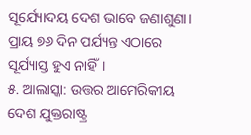ସୂର୍ଯ୍ୟୋଦୟ ଦେଶ ଭାବେ ଜଣାଶୁଣା। ପ୍ରାୟ ୭୬ ଦିନ ପର୍ଯ୍ୟନ୍ତ ଏଠାରେ ସୂର୍ଯ୍ୟାସ୍ତ ହୁଏ ନାହିଁ।
୫. ଆଲାସ୍କା: ଉତ୍ତର ଆମେରିକୀୟ ଦେଶ ଯୁକ୍ତରାଷ୍ଟ୍ର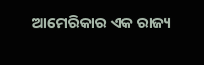ଆମେରିକାର ଏକ ରାଜ୍ୟ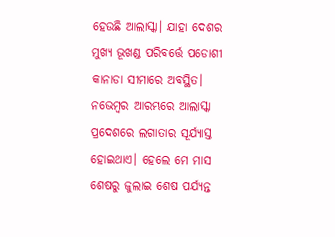ହେଉଛି ଆଲାସ୍କା। ଯାହା ଦେଶର ମୁଖ୍ୟ ଭୂଖଣ୍ଡ ପରିବର୍ତ୍ତେ ପଡୋଶୀ କାନାଡା ସୀମାରେ ଅବସ୍ଥିତ। ନଭେମ୍ବର ଆରମ୍ଭରେ ଆଲାସ୍କା ପ୍ରଦେଶରେ ଲଗାତାର ସୂର୍ଯ୍ୟାସ୍ତ ହୋଇଥାଏ। ହେଲେ ମେ ମାସ ଶେଷରୁ ଜୁଲାଇ ଶେଷ ପର୍ଯ୍ୟନ୍ତ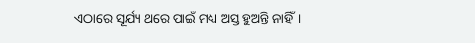ଏଠାରେ ସୂର୍ଯ୍ୟ ଥରେ ପାଇଁ ମଧ୍ୟ ଅସ୍ତ ହୁଅନ୍ତି ନାହିଁ।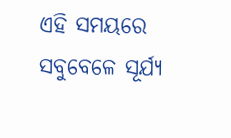ଏହି ସମୟରେ ସବୁବେଳେ ସୂର୍ଯ୍ୟ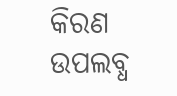କିରଣ ଉପଲବ୍ଧ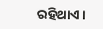ରହିଥାଏ।